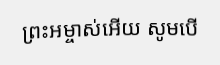ព្រះអម្ចាស់អើយ សូមបើ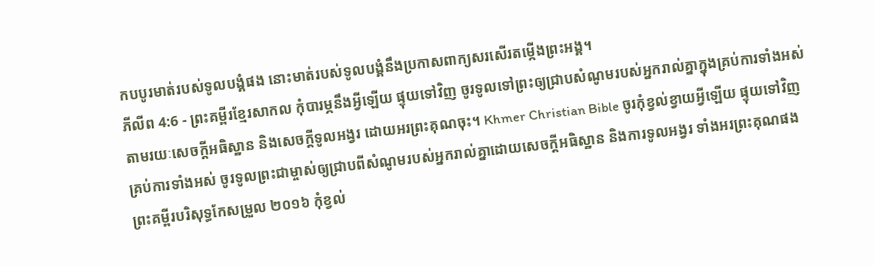កបបូរមាត់របស់ទូលបង្គំផង នោះមាត់របស់ទូលបង្គំនឹងប្រកាសពាក្យសរសើរតម្កើងព្រះអង្គ។
ភីលីព 4:6 - ព្រះគម្ពីរខ្មែរសាកល កុំបារម្ភនឹងអ្វីឡើយ ផ្ទុយទៅវិញ ចូរទូលទៅព្រះឲ្យជ្រាបសំណូមរបស់អ្នករាល់គ្នាក្នុងគ្រប់ការទាំងអស់ តាមរយៈសេចក្ដីអធិស្ឋាន និងសេចក្ដីទូលអង្វរ ដោយអរព្រះគុណចុះ។ Khmer Christian Bible ចូរកុំខ្វល់ខ្វាយអ្វីឡើយ ផ្ទុយទៅវិញ គ្រប់ការទាំងអស់ ចូរទូលព្រះជាម្ចាស់ឲ្យជ្រាបពីសំណូមរបស់អ្នករាល់គ្នាដោយសេចក្ដីអធិស្ឋាន និងការទូលអង្វរ ទាំងអរព្រះគុណផង ព្រះគម្ពីរបរិសុទ្ធកែសម្រួល ២០១៦ កុំខ្វល់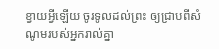ខ្វាយអ្វីឡើយ ចូរទូលដល់ព្រះ ឲ្យជ្រាបពីសំណូមរបស់អ្នករាល់គ្នា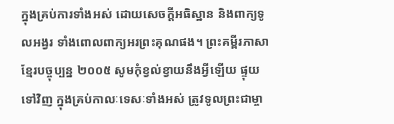ក្នុងគ្រប់ការទាំងអស់ ដោយសេចក្ដីអធិស្ឋាន និងពាក្យទូលអង្វរ ទាំងពោលពាក្យអរព្រះគុណផង។ ព្រះគម្ពីរភាសាខ្មែរបច្ចុប្បន្ន ២០០៥ សូមកុំខ្វល់ខ្វាយនឹងអ្វីឡើយ ផ្ទុយទៅវិញ ក្នុងគ្រប់កាលៈទេសៈទាំងអស់ ត្រូវទូលព្រះជាម្ចា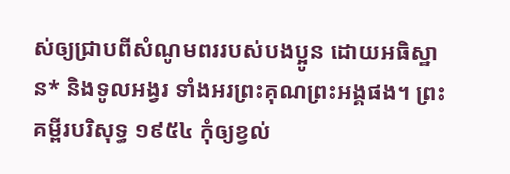ស់ឲ្យជ្រាបពីសំណូមពររបស់បងប្អូន ដោយអធិស្ឋាន* និងទូលអង្វរ ទាំងអរព្រះគុណព្រះអង្គផង។ ព្រះគម្ពីរបរិសុទ្ធ ១៩៥៤ កុំឲ្យខ្វល់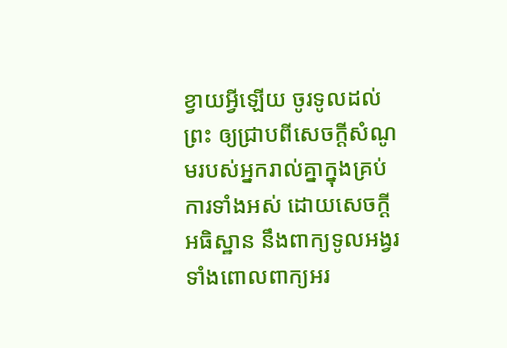ខ្វាយអ្វីឡើយ ចូរទូលដល់ព្រះ ឲ្យជ្រាបពីសេចក្ដីសំណូមរបស់អ្នករាល់គ្នាក្នុងគ្រប់ការទាំងអស់ ដោយសេចក្ដីអធិស្ឋាន នឹងពាក្យទូលអង្វរ ទាំងពោលពាក្យអរ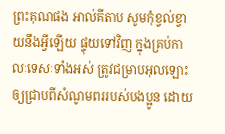ព្រះគុណផង អាល់គីតាប សូមកុំខ្វល់ខ្វាយនឹងអ្វីឡើយ ផ្ទុយទៅវិញ ក្នុងគ្រប់កាលៈទេសៈទាំងអស់ ត្រូវជម្រាបអុលឡោះឲ្យជ្រាបពីសំណូមពររបស់បងប្អូន ដោយ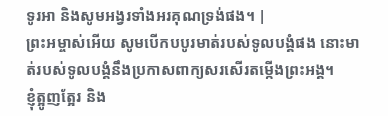ទូរអា និងសូមអង្វរទាំងអរគុណទ្រង់ផង។ |
ព្រះអម្ចាស់អើយ សូមបើកបបូរមាត់របស់ទូលបង្គំផង នោះមាត់របស់ទូលបង្គំនឹងប្រកាសពាក្យសរសើរតម្កើងព្រះអង្គ។
ខ្ញុំត្អូញត្អែរ និង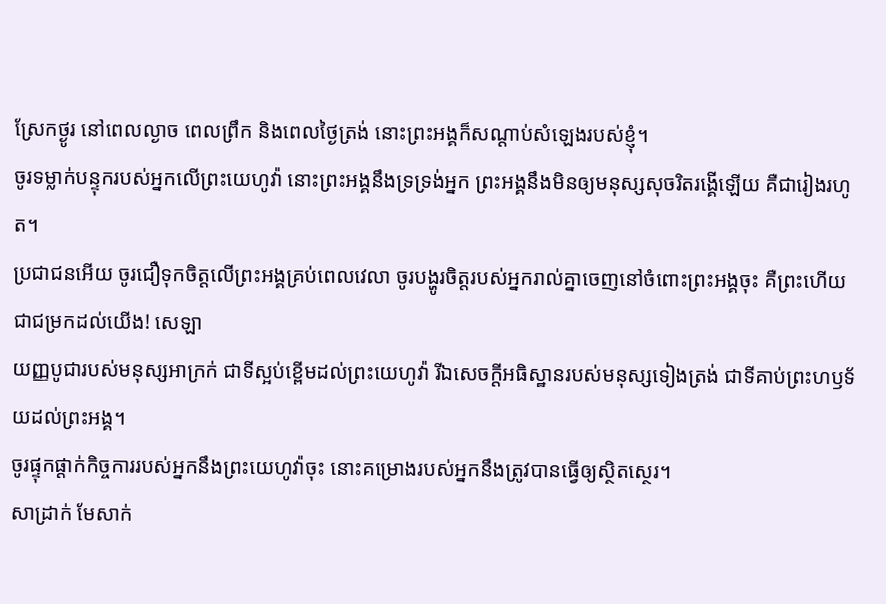ស្រែកថ្ងូរ នៅពេលល្ងាច ពេលព្រឹក និងពេលថ្ងៃត្រង់ នោះព្រះអង្គក៏សណ្ដាប់សំឡេងរបស់ខ្ញុំ។
ចូរទម្លាក់បន្ទុករបស់អ្នកលើព្រះយេហូវ៉ា នោះព្រះអង្គនឹងទ្រទ្រង់អ្នក ព្រះអង្គនឹងមិនឲ្យមនុស្សសុចរិតរង្គើឡើយ គឺជារៀងរហូត។
ប្រជាជនអើយ ចូរជឿទុកចិត្តលើព្រះអង្គគ្រប់ពេលវេលា ចូរបង្ហូរចិត្តរបស់អ្នករាល់គ្នាចេញនៅចំពោះព្រះអង្គចុះ គឺព្រះហើយ ជាជម្រកដល់យើង! សេឡា
យញ្ញបូជារបស់មនុស្សអាក្រក់ ជាទីស្អប់ខ្ពើមដល់ព្រះយេហូវ៉ា រីឯសេចក្ដីអធិស្ឋានរបស់មនុស្សទៀងត្រង់ ជាទីគាប់ព្រះហឫទ័យដល់ព្រះអង្គ។
ចូរផ្ទុកផ្ដាក់កិច្ចការរបស់អ្នកនឹងព្រះយេហូវ៉ាចុះ នោះគម្រោងរបស់អ្នកនឹងត្រូវបានធ្វើឲ្យស្ថិតស្ថេរ។
សាដ្រាក់ មែសាក់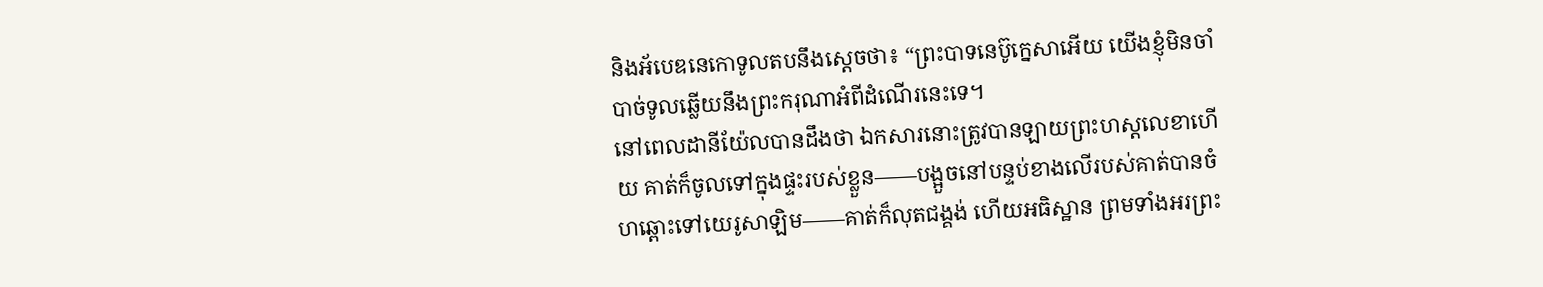និងអ័បេឌនេកោទូលតបនឹងស្ដេចថា៖ “ព្រះបាទនេប៊ូក្នេសាអើយ យើងខ្ញុំមិនចាំបាច់ទូលឆ្លើយនឹងព្រះករុណាអំពីដំណើរនេះទេ។
នៅពេលដានីយ៉ែលបានដឹងថា ឯកសារនោះត្រូវបានឡាយព្រះហស្តលេខាហើយ គាត់ក៏ចូលទៅក្នុងផ្ទះរបស់ខ្លួន——បង្អួចនៅបន្ទប់ខាងលើរបស់គាត់បានចំហឆ្ពោះទៅយេរូសាឡិម——គាត់ក៏លុតជង្គង់ ហើយអធិស្ឋាន ព្រមទាំងអរព្រះ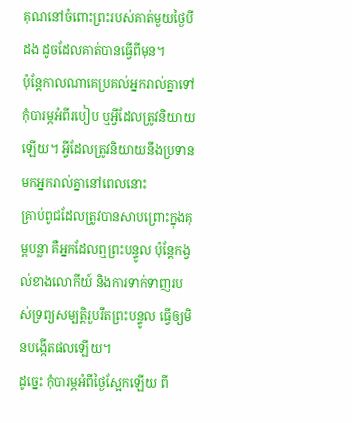គុណនៅចំពោះព្រះរបស់គាត់មួយថ្ងៃបីដង ដូចដែលគាត់បានធ្វើពីមុន។
ប៉ុន្តែកាលណាគេប្រគល់អ្នករាល់គ្នាទៅ កុំបារម្ភអំពីរបៀប ឬអ្វីដែលត្រូវនិយាយឡើយ។ អ្វីដែលត្រូវនិយាយនឹងប្រទានមកអ្នករាល់គ្នានៅពេលនោះ
គ្រាប់ពូជដែលត្រូវបានសាបព្រោះក្នុងគុម្ពបន្លា គឺអ្នកដែលឮព្រះបន្ទូល ប៉ុន្តែកង្វល់ខាងលោកីយ៍ និងការទាក់ទាញរបស់ទ្រព្យសម្បត្តិរួបរឹតព្រះបន្ទូល ធ្វើឲ្យមិនបង្កើតផលឡើយ។
ដូច្នេះ កុំបារម្ភអំពីថ្ងៃស្អែកឡើយ ពី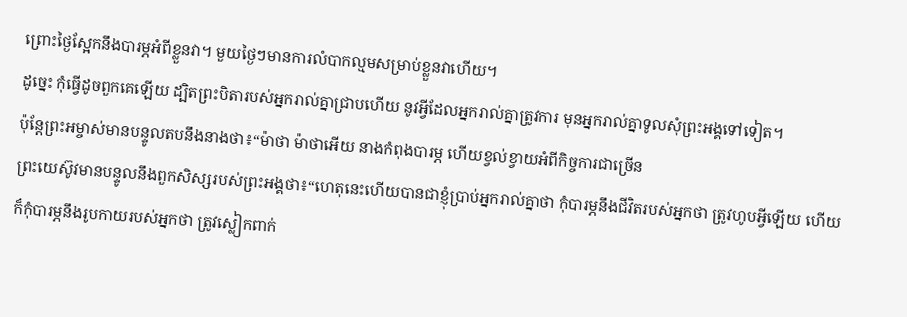ព្រោះថ្ងៃស្អែកនឹងបារម្ភអំពីខ្លួនវា។ មួយថ្ងៃៗមានការលំបាកល្មមសម្រាប់ខ្លួនវាហើយ។
ដូច្នេះ កុំធ្វើដូចពួកគេឡើយ ដ្បិតព្រះបិតារបស់អ្នករាល់គ្នាជ្រាបហើយ នូវអ្វីដែលអ្នករាល់គ្នាត្រូវការ មុនអ្នករាល់គ្នាទូលសុំព្រះអង្គទៅទៀត។
ប៉ុន្តែព្រះអម្ចាស់មានបន្ទូលតបនឹងនាងថា៖“ម៉ាថា ម៉ាថាអើយ នាងកំពុងបារម្ភ ហើយខ្វល់ខ្វាយអំពីកិច្ចការជាច្រើន
ព្រះយេស៊ូវមានបន្ទូលនឹងពួកសិស្សរបស់ព្រះអង្គថា៖“ហេតុនេះហើយបានជាខ្ញុំប្រាប់អ្នករាល់គ្នាថា កុំបារម្ភនឹងជីវិតរបស់អ្នកថា ត្រូវហូបអ្វីឡើយ ហើយក៏កុំបារម្ភនឹងរូបកាយរបស់អ្នកថា ត្រូវស្លៀកពាក់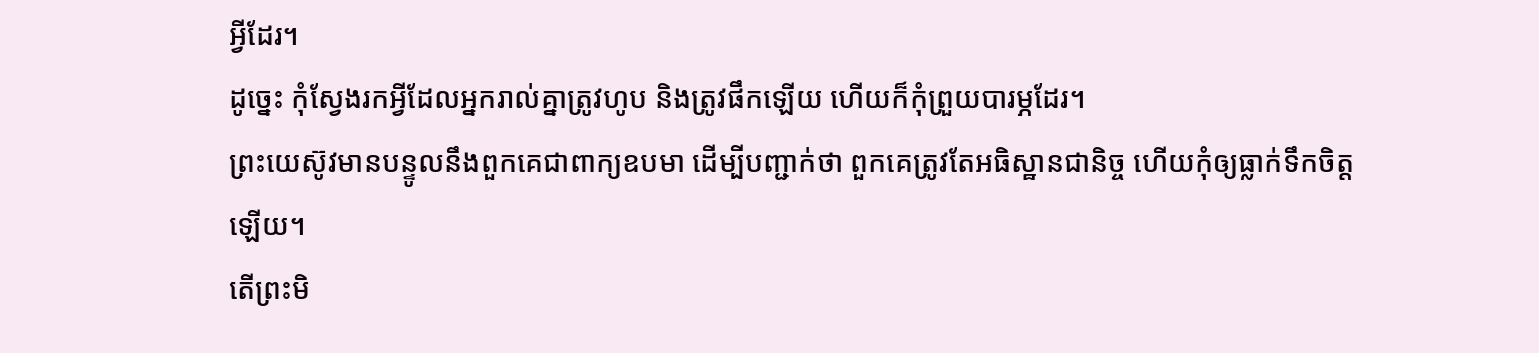អ្វីដែរ។
ដូច្នេះ កុំស្វែងរកអ្វីដែលអ្នករាល់គ្នាត្រូវហូប និងត្រូវផឹកឡើយ ហើយក៏កុំព្រួយបារម្ភដែរ។
ព្រះយេស៊ូវមានបន្ទូលនឹងពួកគេជាពាក្យឧបមា ដើម្បីបញ្ជាក់ថា ពួកគេត្រូវតែអធិស្ឋានជានិច្ច ហើយកុំឲ្យធ្លាក់ទឹកចិត្តឡើយ។
តើព្រះមិ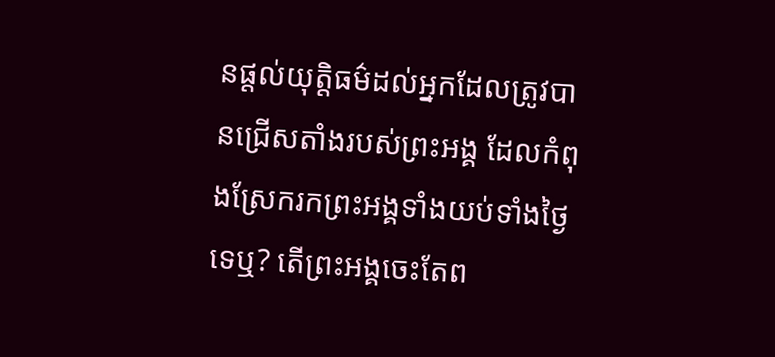នផ្ដល់យុត្តិធម៌ដល់អ្នកដែលត្រូវបានជ្រើសតាំងរបស់ព្រះអង្គ ដែលកំពុងស្រែករកព្រះអង្គទាំងយប់ទាំងថ្ងៃទេឬ? តើព្រះអង្គចេះតែព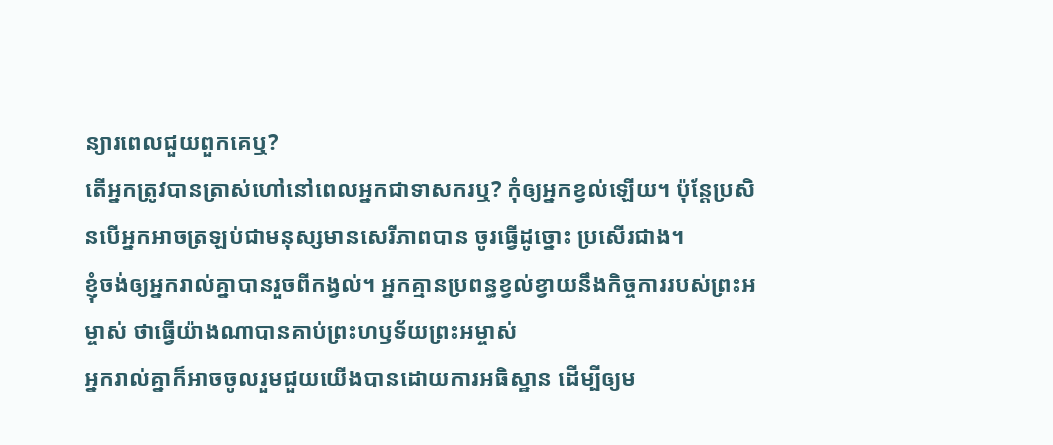ន្យារពេលជួយពួកគេឬ?
តើអ្នកត្រូវបានត្រាស់ហៅនៅពេលអ្នកជាទាសករឬ? កុំឲ្យអ្នកខ្វល់ឡើយ។ ប៉ុន្តែប្រសិនបើអ្នកអាចត្រឡប់ជាមនុស្សមានសេរីភាពបាន ចូរធ្វើដូច្នោះ ប្រសើរជាង។
ខ្ញុំចង់ឲ្យអ្នករាល់គ្នាបានរួចពីកង្វល់។ អ្នកគ្មានប្រពន្ធខ្វល់ខ្វាយនឹងកិច្ចការរបស់ព្រះអម្ចាស់ ថាធ្វើយ៉ាងណាបានគាប់ព្រះហឫទ័យព្រះអម្ចាស់
អ្នករាល់គ្នាក៏អាចចូលរួមជួយយើងបានដោយការអធិស្ឋាន ដើម្បីឲ្យម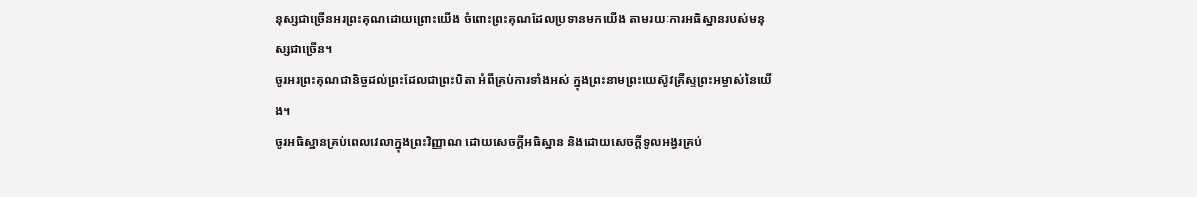នុស្សជាច្រើនអរព្រះគុណដោយព្រោះយើង ចំពោះព្រះគុណដែលប្រទានមកយើង តាមរយៈការអធិស្ឋានរបស់មនុស្សជាច្រើន។
ចូរអរព្រះគុណជានិច្ចដល់ព្រះដែលជាព្រះបិតា អំពីគ្រប់ការទាំងអស់ ក្នុងព្រះនាមព្រះយេស៊ូវគ្រីស្ទព្រះអម្ចាស់នៃយើង។
ចូរអធិស្ឋានគ្រប់ពេលវេលាក្នុងព្រះវិញ្ញាណ ដោយសេចក្ដីអធិស្ឋាន និងដោយសេចក្ដីទូលអង្វរគ្រប់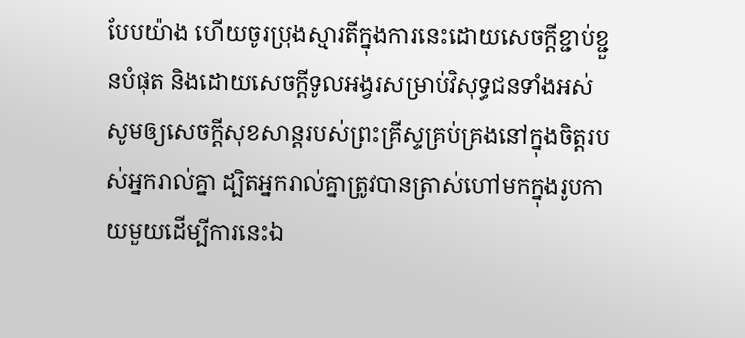បែបយ៉ាង ហើយចូរប្រុងស្មារតីក្នុងការនេះដោយសេចក្ដីខ្ជាប់ខ្ជួនបំផុត និងដោយសេចក្ដីទូលអង្វរសម្រាប់វិសុទ្ធជនទាំងអស់
សូមឲ្យសេចក្ដីសុខសាន្តរបស់ព្រះគ្រីស្ទគ្រប់គ្រងនៅក្នុងចិត្តរបស់អ្នករាល់គ្នា ដ្បិតអ្នករាល់គ្នាត្រូវបានត្រាស់ហៅមកក្នុងរូបកាយមួយដើម្បីការនេះឯ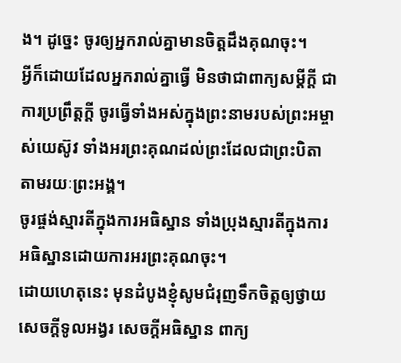ង។ ដូច្នេះ ចូរឲ្យអ្នករាល់គ្នាមានចិត្តដឹងគុណចុះ។
អ្វីក៏ដោយដែលអ្នករាល់គ្នាធ្វើ មិនថាជាពាក្យសម្ដីក្ដី ជាការប្រព្រឹត្តក្ដី ចូរធ្វើទាំងអស់ក្នុងព្រះនាមរបស់ព្រះអម្ចាស់យេស៊ូវ ទាំងអរព្រះគុណដល់ព្រះដែលជាព្រះបិតាតាមរយៈព្រះអង្គ។
ចូរផ្ចង់ស្មារតីក្នុងការអធិស្ឋាន ទាំងប្រុងស្មារតីក្នុងការអធិស្ឋានដោយការអរព្រះគុណចុះ។
ដោយហេតុនេះ មុនដំបូងខ្ញុំសូមជំរុញទឹកចិត្តឲ្យថ្វាយសេចក្ដីទូលអង្វរ សេចក្ដីអធិស្ឋាន ពាក្យ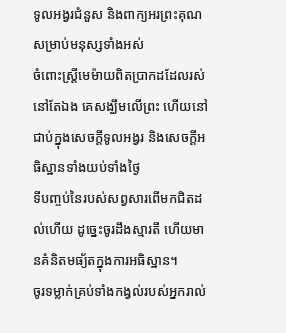ទូលអង្វរជំនួស និងពាក្យអរព្រះគុណ សម្រាប់មនុស្សទាំងអស់
ចំពោះស្ត្រីមេម៉ាយពិតប្រាកដដែលរស់នៅតែឯង គេសង្ឃឹមលើព្រះ ហើយនៅជាប់ក្នុងសេចក្ដីទូលអង្វរ និងសេចក្ដីអធិស្ឋានទាំងយប់ទាំងថ្ងៃ
ទីបញ្ចប់នៃរបស់សព្វសារពើមកជិតដល់ហើយ ដូច្នេះចូរដឹងស្មារតី ហើយមានគំនិតមធ្យ័តក្នុងការអធិស្ឋាន។
ចូរទម្លាក់គ្រប់ទាំងកង្វល់របស់អ្នករាល់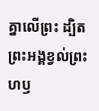គ្នាលើព្រះ ដ្បិតព្រះអង្គខ្វល់ព្រះហឫ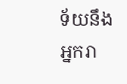ទ័យនឹងអ្នករា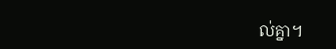ល់គ្នា។